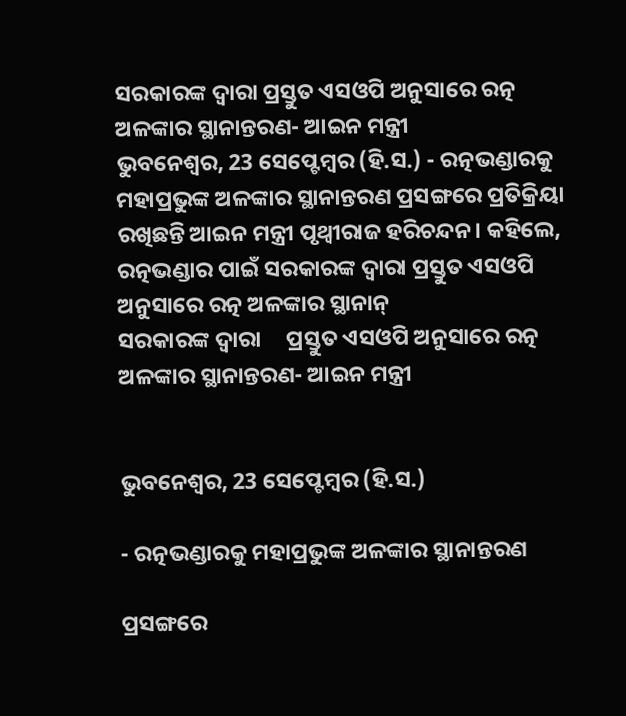ସରକାରଙ୍କ ଦ୍ୱାରା ପ୍ରସ୍ତୁତ ଏସଓପି ଅନୁସାରେ ରତ୍ନ ଅଳଙ୍କାର ସ୍ଥାନାନ୍ତରଣ- ଆଇନ ମନ୍ତ୍ରୀ
ଭୁବନେଶ୍ୱର, 23 ସେପ୍ଟେମ୍ବର (ହି.ସ.) - ରତ୍ନଭଣ୍ଡାରକୁ ମହାପ୍ରଭୁଙ୍କ ଅଳଙ୍କାର ସ୍ଥାନାନ୍ତରଣ ପ୍ରସଙ୍ଗରେ ପ୍ରତିକ୍ରିୟା ରଖିଛନ୍ତି ଆଇନ ମନ୍ତ୍ରୀ ପୃଥ୍ୱୀରାଜ ହରିଚନ୍ଦନ। କହିଲେ, ରତ୍ନଭଣ୍ଡାର ପାଇଁ ସରକାରଙ୍କ ଦ୍ୱାରା ପ୍ରସ୍ତୁତ ଏସଓପି ଅନୁସାରେ ରତ୍ନ ଅଳଙ୍କାର ସ୍ଥାନାନ୍
ସରକାରଙ୍କ ଦ୍ୱାରା     ପ୍ରସ୍ତୁତ ଏସଓପି ଅନୁସାରେ ରତ୍ନ ଅଳଙ୍କାର ସ୍ଥାନାନ୍ତରଣ- ଆଇନ ମନ୍ତ୍ରୀ


ଭୁବନେଶ୍ୱର, 23 ସେପ୍ଟେମ୍ବର (ହି.ସ.)

- ରତ୍ନଭଣ୍ଡାରକୁ ମହାପ୍ରଭୁଙ୍କ ଅଳଙ୍କାର ସ୍ଥାନାନ୍ତରଣ

ପ୍ରସଙ୍ଗରେ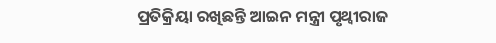ପ୍ରତିକ୍ରିୟା ରଖିଛନ୍ତି ଆଇନ ମନ୍ତ୍ରୀ ପୃଥ୍ୱୀରାଜ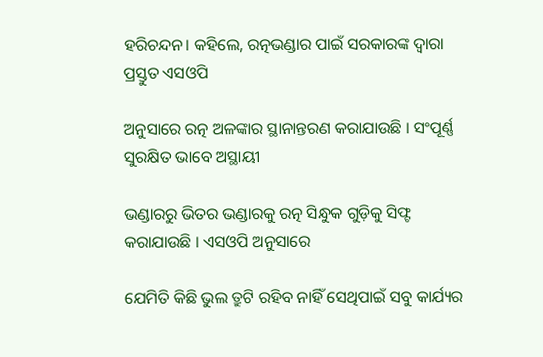ହରିଚନ୍ଦନ। କହିଲେ, ରତ୍ନଭଣ୍ଡାର ପାଇଁ ସରକାରଙ୍କ ଦ୍ୱାରା ପ୍ରସ୍ତୁତ ଏସଓପି

ଅନୁସାରେ ରତ୍ନ ଅଳଙ୍କାର ସ୍ଥାନାନ୍ତରଣ କରାଯାଉଛି । ସଂପୂର୍ଣ୍ଣ ସୁରକ୍ଷିତ ଭାବେ ଅସ୍ଥାୟୀ

ଭଣ୍ଡାରରୁ ଭିତର ଭଣ୍ଡାରକୁ ରତ୍ନ ସିନ୍ଧୁକ ଗୁଡ଼ିକୁ ସିଫ୍ଟ କରାଯାଉଛି । ଏସଓପି ଅନୁସାରେ

ଯେମିତି କିଛି ଭୁଲ ତ୍ରୁଟି ରହିବ ନାହିଁ ସେଥିପାଇଁ ସବୁ କାର୍ଯ୍ୟର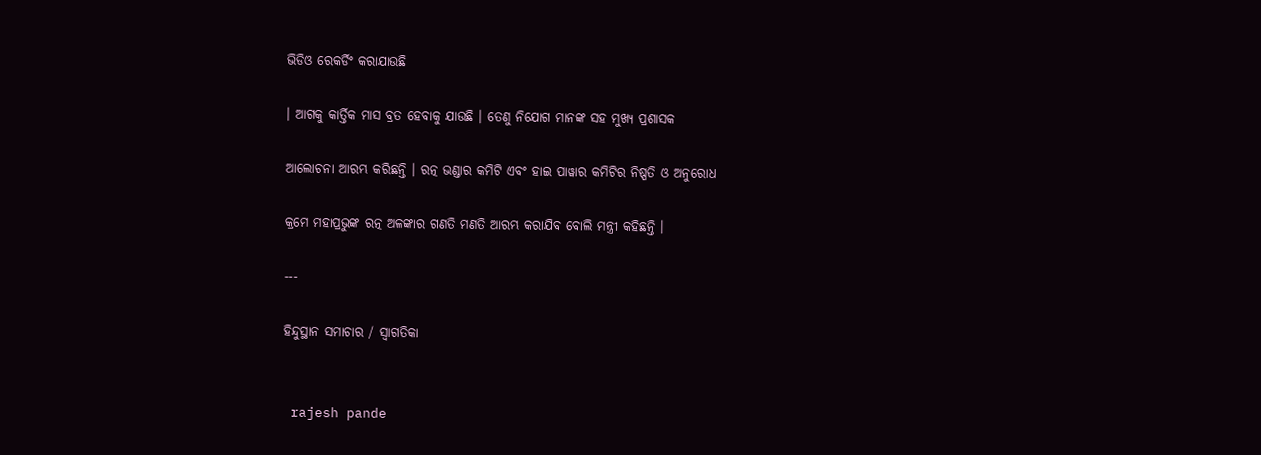ଭିଡିଓ ରେକର୍ଡିଂ କରାଯାଉଛି

। ଆଗକୁ କାର୍ତ୍ତିକ ମାସ ବ୍ରତ ହେବାକୁ ଯାଉଛି । ତେଣୁ ନିଯୋଗ ମାନଙ୍କ ସହ ମୁଖ୍ୟ ପ୍ରଶାସକ

ଆଲୋଚନା ଆରମ୍ଭ କରିଛନ୍ତି । ରତ୍ନ ଭଣ୍ଡାର କମିଟି ଏବଂ ହାଇ ପାୱାର କମିଟିର ନିଷ୍ପତି ଓ ଅନୁରୋଧ

କ୍ରମେ ମହାପ୍ରଭୁଙ୍କ ରତ୍ନ ଅଳଙ୍କାର ଗଣତି ମଣତି ଆରମ୍ଭ କରାଯିବ ବୋଲି ମନ୍ତ୍ରୀ କହିଛନ୍ତି ।

---

ହିନ୍ଦୁସ୍ଥାନ ସମାଚାର / ସ୍ୱାଗତିକା


 rajesh pande